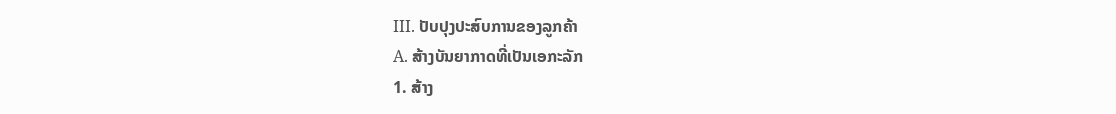III. ປັບປຸງປະສົບການຂອງລູກຄ້າ
A. ສ້າງບັນຍາກາດທີ່ເປັນເອກະລັກ
1. ສ້າງ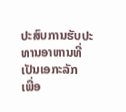ປະສົບການຮັບປະທານອາຫານທີ່ເປັນເອກະລັກ
ເພື່ອ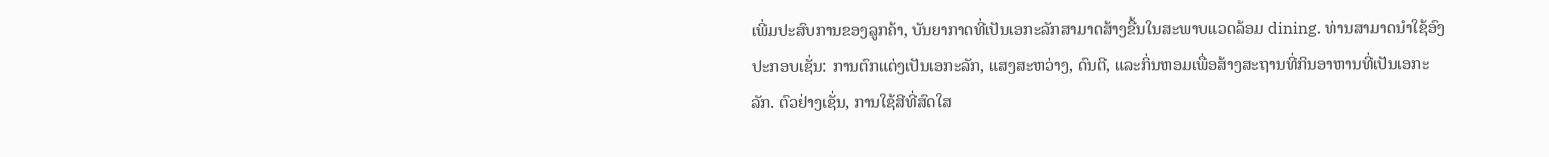ເພີ່ມປະສົບການຂອງລູກຄ້າ, ບັນຍາກາດທີ່ເປັນເອກະລັກສາມາດສ້າງຂື້ນໃນສະພາບແວດລ້ອມ dining. ທ່ານສາມາດນໍາໃຊ້ອົງປະກອບເຊັ່ນ: ການຕົກແຕ່ງເປັນເອກະລັກ, ແສງສະຫວ່າງ, ດົນຕີ, ແລະກິ່ນຫອມເພື່ອສ້າງສະຖານທີ່ກິນອາຫານທີ່ເປັນເອກະລັກ. ຕົວຢ່າງເຊັ່ນ, ການໃຊ້ສີທີ່ສົດໃສ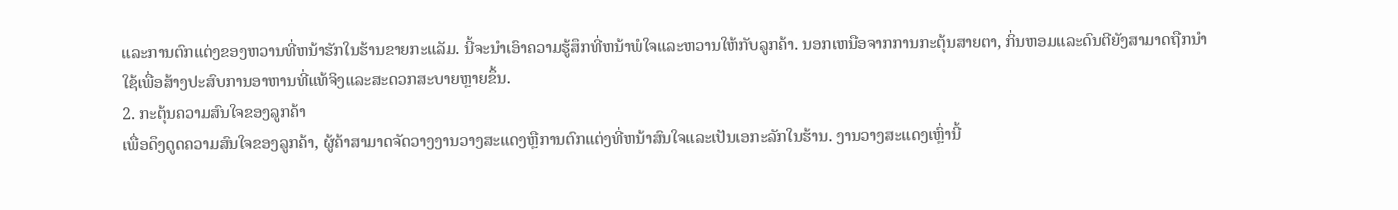ແລະການຕົກແຕ່ງຂອງຫວານທີ່ຫນ້າຮັກໃນຮ້ານຂາຍກະແລັມ. ນີ້ຈະນໍາເອົາຄວາມຮູ້ສຶກທີ່ຫນ້າພໍໃຈແລະຫວານໃຫ້ກັບລູກຄ້າ. ນອກເຫນືອຈາກການກະຕຸ້ນສາຍຕາ, ກິ່ນຫອມແລະດົນຕີຍັງສາມາດຖືກນໍາໃຊ້ເພື່ອສ້າງປະສົບການອາຫານທີ່ແທ້ຈິງແລະສະດວກສະບາຍຫຼາຍຂຶ້ນ.
2. ກະຕຸ້ນຄວາມສົນໃຈຂອງລູກຄ້າ
ເພື່ອດຶງດູດຄວາມສົນໃຈຂອງລູກຄ້າ, ຜູ້ຄ້າສາມາດຈັດວາງງານວາງສະແດງຫຼືການຕົກແຕ່ງທີ່ຫນ້າສົນໃຈແລະເປັນເອກະລັກໃນຮ້ານ. ງານວາງສະແດງເຫຼົ່ານີ້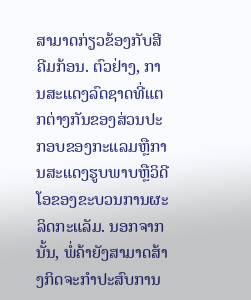ສາມາດກ່ຽວຂ້ອງກັບສີຄີມກ້ອນ. ຕົວຢ່າງ, ການສະແດງລົດຊາດທີ່ແຕກຕ່າງກັນຂອງສ່ວນປະກອບຂອງກະແລມຫຼືການສະແດງຮູບພາບຫຼືວິດີໂອຂອງຂະບວນການຜະລິດກະແລັມ. ນອກຈາກນັ້ນ, ພໍ່ຄ້າຍັງສາມາດສ້າງກິດຈະກໍາປະສົບການ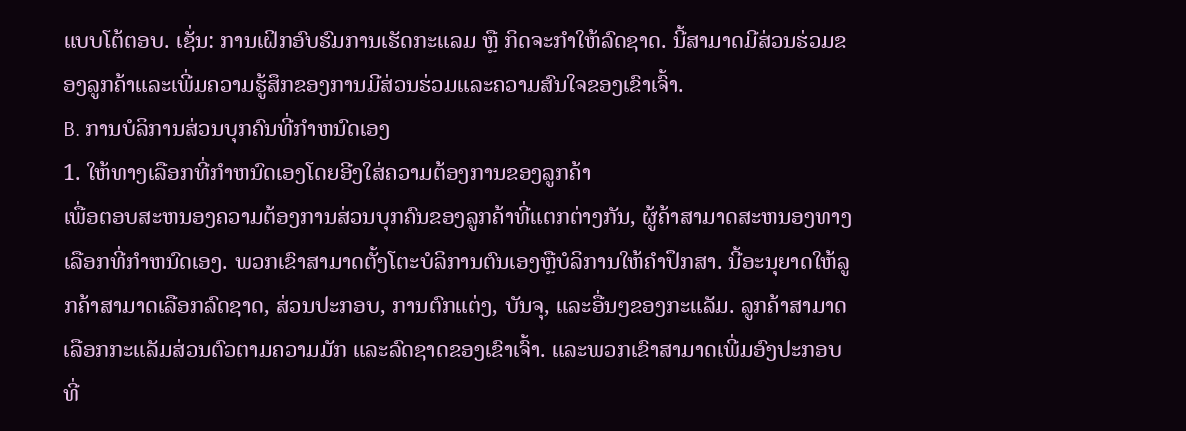ແບບໂຕ້ຕອບ. ເຊັ່ນ: ການເຝິກອົບຮົມການເຮັດກະແລມ ຫຼື ກິດຈະກຳໃຫ້ລົດຊາດ. ນີ້ສາມາດມີສ່ວນຮ່ວມຂອງລູກຄ້າແລະເພີ່ມຄວາມຮູ້ສຶກຂອງການມີສ່ວນຮ່ວມແລະຄວາມສົນໃຈຂອງເຂົາເຈົ້າ.
B. ການບໍລິການສ່ວນບຸກຄົນທີ່ກໍາຫນົດເອງ
1. ໃຫ້ທາງເລືອກທີ່ກໍາຫນົດເອງໂດຍອີງໃສ່ຄວາມຕ້ອງການຂອງລູກຄ້າ
ເພື່ອຕອບສະຫນອງຄວາມຕ້ອງການສ່ວນບຸກຄົນຂອງລູກຄ້າທີ່ແຕກຕ່າງກັນ, ຜູ້ຄ້າສາມາດສະຫນອງທາງເລືອກທີ່ກໍາຫນົດເອງ. ພວກເຂົາສາມາດຕັ້ງໂຕະບໍລິການຕົນເອງຫຼືບໍລິການໃຫ້ຄໍາປຶກສາ. ນີ້ອະນຸຍາດໃຫ້ລູກຄ້າສາມາດເລືອກລົດຊາດ, ສ່ວນປະກອບ, ການຕົກແຕ່ງ, ບັນຈຸ, ແລະອື່ນໆຂອງກະແລັມ. ລູກຄ້າສາມາດເລືອກກະແລັມສ່ວນຕົວຕາມຄວາມມັກ ແລະລົດຊາດຂອງເຂົາເຈົ້າ. ແລະພວກເຂົາສາມາດເພີ່ມອົງປະກອບທີ່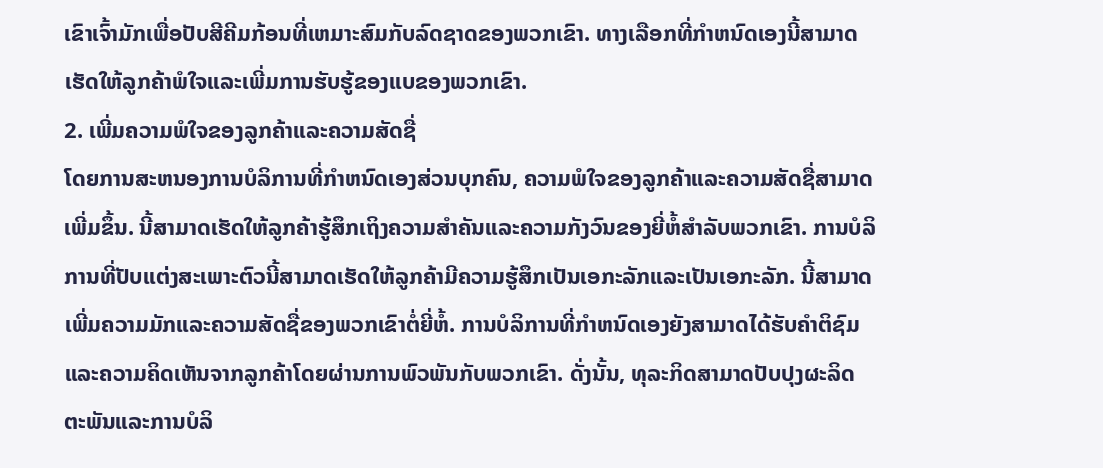ເຂົາເຈົ້າມັກເພື່ອປັບສີຄີມກ້ອນທີ່ເຫມາະສົມກັບລົດຊາດຂອງພວກເຂົາ. ທາງເລືອກທີ່ກໍາຫນົດເອງນີ້ສາມາດເຮັດໃຫ້ລູກຄ້າພໍໃຈແລະເພີ່ມການຮັບຮູ້ຂອງແບຂອງພວກເຂົາ.
2. ເພີ່ມຄວາມພໍໃຈຂອງລູກຄ້າແລະຄວາມສັດຊື່
ໂດຍການສະຫນອງການບໍລິການທີ່ກໍາຫນົດເອງສ່ວນບຸກຄົນ, ຄວາມພໍໃຈຂອງລູກຄ້າແລະຄວາມສັດຊື່ສາມາດເພີ່ມຂຶ້ນ. ນີ້ສາມາດເຮັດໃຫ້ລູກຄ້າຮູ້ສຶກເຖິງຄວາມສໍາຄັນແລະຄວາມກັງວົນຂອງຍີ່ຫໍ້ສໍາລັບພວກເຂົາ. ການບໍລິການທີ່ປັບແຕ່ງສະເພາະຕົວນີ້ສາມາດເຮັດໃຫ້ລູກຄ້າມີຄວາມຮູ້ສຶກເປັນເອກະລັກແລະເປັນເອກະລັກ. ນີ້ສາມາດເພີ່ມຄວາມມັກແລະຄວາມສັດຊື່ຂອງພວກເຂົາຕໍ່ຍີ່ຫໍ້. ການບໍລິການທີ່ກໍາຫນົດເອງຍັງສາມາດໄດ້ຮັບຄໍາຕິຊົມແລະຄວາມຄິດເຫັນຈາກລູກຄ້າໂດຍຜ່ານການພົວພັນກັບພວກເຂົາ. ດັ່ງນັ້ນ, ທຸລະກິດສາມາດປັບປຸງຜະລິດຕະພັນແລະການບໍລິ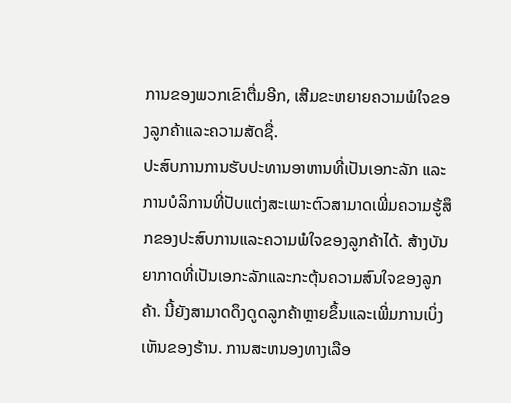ການຂອງພວກເຂົາຕື່ມອີກ, ເສີມຂະຫຍາຍຄວາມພໍໃຈຂອງລູກຄ້າແລະຄວາມສັດຊື່.
ປະສົບການການຮັບປະທານອາຫານທີ່ເປັນເອກະລັກ ແລະການບໍລິການທີ່ປັບແຕ່ງສະເພາະຕົວສາມາດເພີ່ມຄວາມຮູ້ສຶກຂອງປະສົບການແລະຄວາມພໍໃຈຂອງລູກຄ້າໄດ້. ສ້າງບັນຍາກາດທີ່ເປັນເອກະລັກແລະກະຕຸ້ນຄວາມສົນໃຈຂອງລູກຄ້າ. ນີ້ຍັງສາມາດດຶງດູດລູກຄ້າຫຼາຍຂຶ້ນແລະເພີ່ມການເບິ່ງເຫັນຂອງຮ້ານ. ການສະຫນອງທາງເລືອ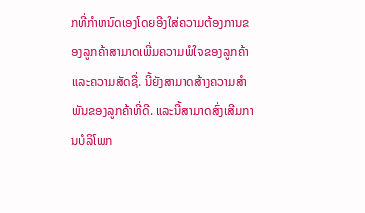ກທີ່ກໍາຫນົດເອງໂດຍອີງໃສ່ຄວາມຕ້ອງການຂອງລູກຄ້າສາມາດເພີ່ມຄວາມພໍໃຈຂອງລູກຄ້າແລະຄວາມສັດຊື່. ນີ້ຍັງສາມາດສ້າງຄວາມສໍາພັນຂອງລູກຄ້າທີ່ດີ. ແລະນີ້ສາມາດສົ່ງເສີມການບໍລິໂພກ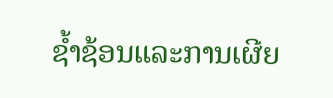ຊ້ຳຊ້ອນແລະການເຜີຍ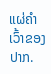ແຜ່ຄໍາເວົ້າຂອງປາກ.